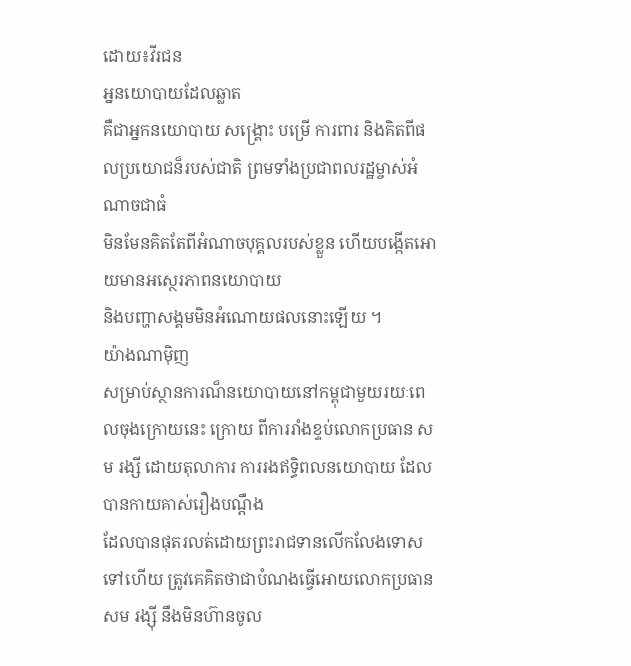ដោយ៖វីរជន
អ្ននយោបាយដែលឆ្លាត
គឺជាអ្នកនយោបាយ សង្គ្រោះ បម្រើ ការពារ និងគិតពីផលប្រយោជន៏របស់ជាតិ ព្រមទាំងប្រជាពលរដ្ឋម្ចាស់អំណាចជាធំ
មិនមែនគិតតែពីអំណាចបុគ្គលរបស់ខ្លួន ហើយបង្កើតអោយមានអស្ថេរភាពនយោបាយ
និងបញ្ហាសង្គមមិនអំណោយផលនោះឡើយ ។
យ៉ាងណាម៉ិញ
សម្រាប់ស្ថានការណ៏នយោបាយនៅកម្ពុជាមួយរយៈពេលចុងក្រោយនេះ ក្រោយ ពីការរាំងខ្ទប់លោកប្រធាន សម រង្សី ដោយតុលាការ ការរងឥទ្ធិពលនយោបាយ ដែលបានកាយគាស់រឿងបណ្តឹង
ដែលបានផុតរលត់ដោយព្រះរាជទានលើកលែងទោសទៅហើយ ត្រូវគេគិតថាជាបំណងធ្វើអោយលោកប្រធាន
សម រង្ស៊ី នឹងមិនហ៊ានចូល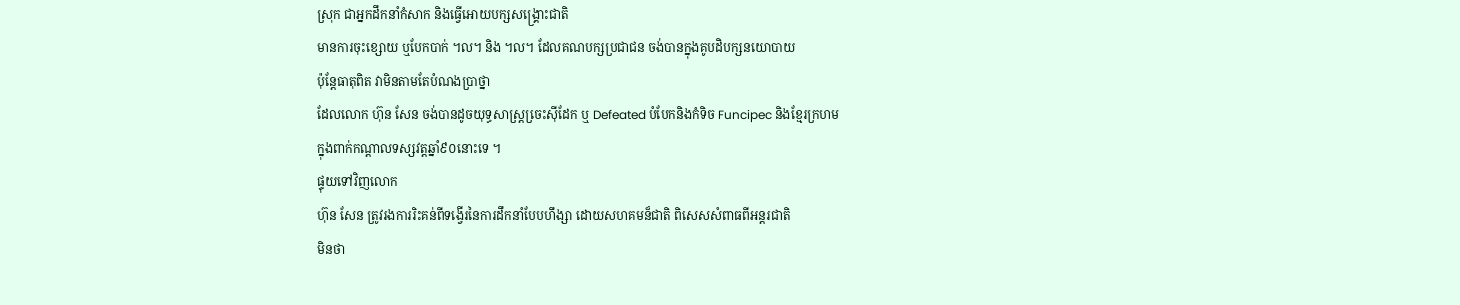ស្រុក ជាអ្នកដឹកនាំកំសាក និងធ្វើអោយបក្សសង្គ្រោះជាតិ
មានការចុះខ្សោយ ឬបែកបាក់ ។ល។ និង ។ល។ ដែលគណបក្សប្រជាជន ចង់បានក្នុងគូបដិបក្សនយោបាយ
ប៉ុន្តែធាតុពិត វាមិនតាមតែបំណងប្រាថ្នា
ដែលលោក ហ៊ុន សែន ចង់បានដូចយុទ្ធសាស្រ្តចេ្រះស៊ីដែក ឬ Defeated បំបែកនិងកំទិច Funcipec និងខ្មែរក្រហម
ក្នុងពាក់កណ្តាលទស្សវត្តឆ្នាំ៩០នោះទេ ។
ផ្ទុយទៅវិញលោក
ហ៊ុន សែន ត្រូវរងការរិះគន់ពីទង្វើរនៃការដឹកនាំបែបហឹង្សា ដោយសហគមន៏ជាតិ ពិសេសសំពាធពីអន្តរជាតិ
មិនថា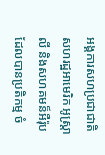អង្គការសហប្រជាជាតិ សហរដ្ឋអាមេរិក អូស្រ្តាលី និងសហគមន៏អឺរ៉ុប
ដែលបានប្រតិកម្ម ចំ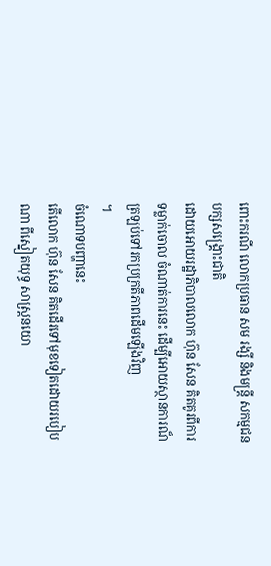ពោះករណី លោកប្រធាន សម រង្សី និងមន្រ្តី សកម្មជនបក្សសង្រ្គោះជាតិ
ដោយអោយរដ្ឋាភិបាលលោក ហ៊ុន សែន គិតគូរពីការទម្លាក់ចោល ចំណាត់ការនេះ ដើម្បីអោយស្ថានការណ៏ត្រឡប់ទៅរកប្រក្រតីភាពដើមឡើងវិញ
។
ចំណោទបញ្ហានេះ
តើលោក ហ៊ុន សែន គិតដើរទៅមុខទៀតដោយរបៀបណា ពីស្នៀតយុទ្ធ សាស្រ្តនយោ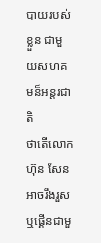បាយរបស់ខ្លួន ជាមួយសហគមន៏អន្តរជាតិ
ថាតើលោក ហ៊ុន សែន អាចរឹងរួសឬផ្គើនជាមួ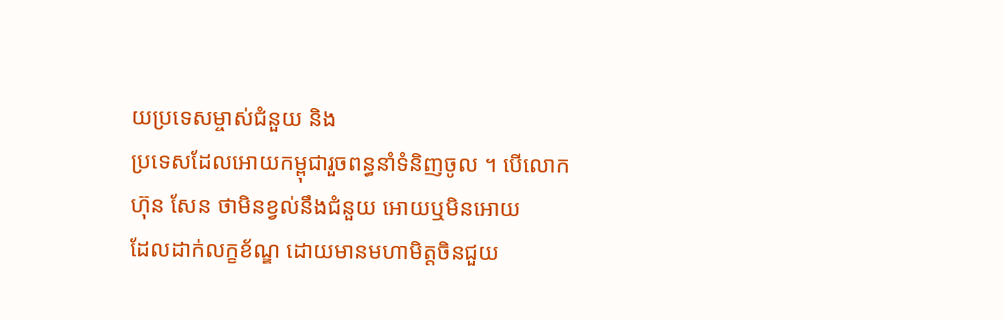យប្រទេសម្ចាស់ជំនួយ និង
ប្រទេសដែលអោយកម្ពុជារួចពន្ធនាំទំនិញចូល ។ បើលោក ហ៊ុន សែន ថាមិនខ្វល់នឹងជំនួយ អោយឬមិនអោយ
ដែលដាក់លក្ខខ័ណ្ឌ ដោយមានមហាមិត្តចិនជួយ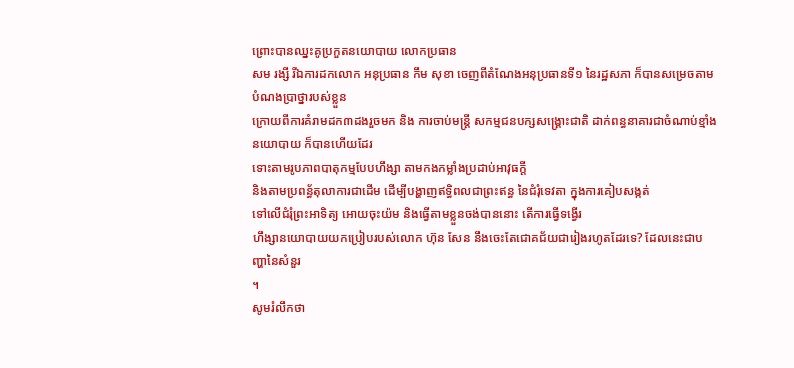ព្រោះបានឈ្នះគូប្រកួតនយោបាយ លោកប្រធាន
សម រង្សី រីឯការដកលោក អនុប្រធាន កឹម សុខា ចេញពីតំណែងអនុប្រធានទី១ នៃរដ្ឋសភា ក៏បានសម្រេចតាមបំណងប្រាថ្នារបស់ខ្លួន
ក្រោយពីការគំរាមដក៣ដងរួចមក និង ការចាប់មន្រ្តី សកម្មជនបក្សសង្គ្រោះជាតិ ដាក់ពន្ធនាគារជាចំណាប់ខ្មាំងនយោបាយ ក៏បានហើយដែរ
ទោះតាមរូបភាពបាតុកម្មបែបហឹង្សា តាមកងកម្លាំងប្រដាប់អាវុធក្តី
និងតាមប្រពន្ធ័តុលាការជាដើម ដើម្បីបង្ហាញឥទ្ធិពលជាព្រះឥន្ធ នៃជំរុំទេវតា ក្នុងការគៀបសង្កត់
ទៅលើជំរុំព្រះអាទិត្យ អោយចុះយ៉ម និងធ្វើតាមខ្លួនចង់បាននោះ តើការធ្វើទង្វើរ
ហឹង្សានយោបាយយកប្រៀបរបស់លោក ហ៊ុន សែន នឹងចេះតែជោគជ័យជារៀងរហូតដែរទេ? ដែលនេះជាបញ្ហានៃសំនួរ
។
សូមរំលឹកថា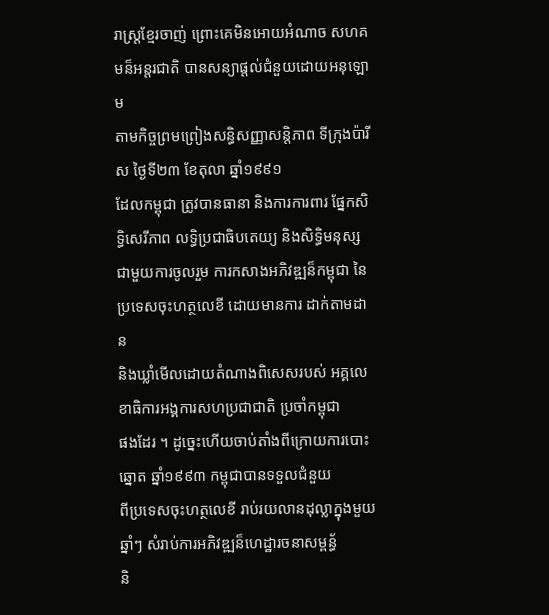រាស្រ្តខ្មែរចាញ់ ព្រោះគេមិនអោយអំណាច សហគមន៏អន្តរជាតិ បានសន្យាផ្តល់ជំនួយដោយអនុឡោម
តាមកិច្ចព្រមព្រៀងសន្ធិសញ្ញាសន្តិភាព ទីក្រុងប៉ារីស ថ្ងៃទី២៣ ខែតុលា ឆ្នាំ១៩៩១
ដែលកម្ពុជា ត្រូវបានធានា និងការការពារ ផ្នែកសិទិ្ធសេរីភាព លទ្ធិប្រជាធិបតេយ្យ និងសិទ្ធិមនុស្ស
ជាមួយការចូលរួម ការកសាងអភិវឌ្ឍន៏កម្ពុជា នៃប្រទេសចុះហត្ថលេខី ដោយមានការ ដាក់តាមដាន
និងឃ្លាំមើលដោយតំណាងពិសេសរបស់ អគ្គលេខាធិការអង្គការសហប្រជាជាតិ ប្រចាំកម្ពុជា
ផងដែរ ។ ដូច្នេះហើយចាប់តាំងពីក្រោយការបោះឆ្នោត ឆ្នាំ១៩៩៣ កម្ពុជាបានទទួលជំនួយ
ពីប្រទេសចុះហត្ថលេខី រាប់រយលានដុល្លាក្នុងមួយឆ្នាំៗ សំរាប់ការអភិវឌ្ឍន៏ហេដ្ឋារចនាសម្ពន្ធ័
និ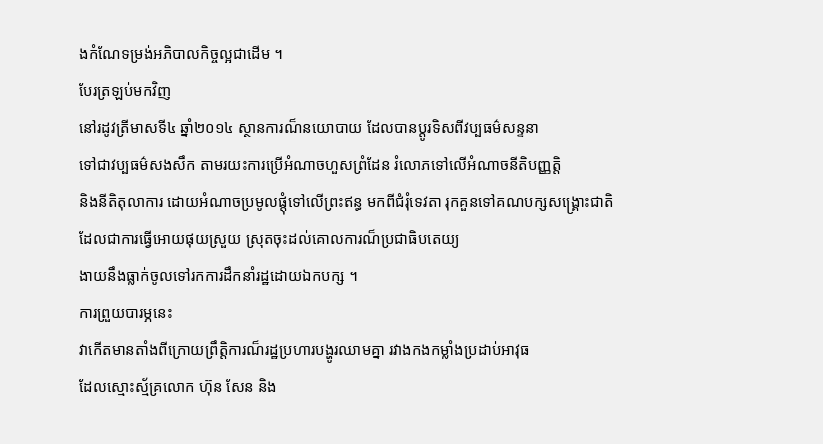ងកំណែទម្រង់អភិបាលកិច្ចល្អជាដើម ។
បែរត្រឡប់មកវិញ
នៅរដូវត្រីមាសទី៤ ឆ្នាំ២០១៤ ស្ថានការណ៏នយោបាយ ដែលបានប្តូរទិសពីវប្បធម៌សន្ទនា
ទៅជាវប្បធម៌សងសឹក តាមរយះការប្រើអំណាចហួសព្រំដែន រំលោភទៅលើអំណាចនីតិបញ្ញត្តិ
និងនីតិតុលាការ ដោយអំណាចប្រមូលផ្តុំទៅលើព្រះឥន្ធ មកពីជំរុំទេវតា រុកគួនទៅគណបក្សសង្គ្រោះជាតិ
ដែលជាការធ្វើអោយផុយស្រួយ ស្រុតចុះដល់គោលការណ៏ប្រជាធិបតេយ្យ
ងាយនឹងធ្លាក់ចូលទៅរកការដឹកនាំរដ្ឋដោយឯកបក្ស ។
ការព្រួយបារម្ភនេះ
វាកើតមានតាំងពីក្រោយព្រឹត្តិការណ៏រដ្ឋប្រហារបង្ហូរឈាមគ្នា រវាងកងកម្លាំងប្រដាប់អាវុធ
ដែលស្មោះស្ម័គ្រលោក ហ៊ុន សែន និង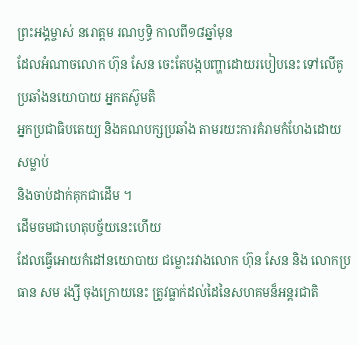ព្រះអង្គម្ចាស់ នរោត្តម រណឫទ្ធិ កាលពី១៨ឆ្នាំមុន
ដែលអំណាចលោក ហ៊ុន សែន ចេះតែបង្កបញ្ហាដោយរបៀបនេះ ទៅលើគូប្រឆាំងនយោបាយ អ្នកតស៊ូមតិ
អ្នកប្រជាធិបតេយ្យ និងគណបក្សប្រឆាំង តាមរយះការគំរាមកំហែងដោយ សម្លាប់
និងចាប់ដាក់គុកជាដើម ។
ដើមចមជាហេតុបច្ច័យនេះហើយ
ដែលធ្វើអោយកំដៅនយោបាយ ជម្លោះរវាងលោក ហ៊ុន សែន និង លោកប្រធាន សម រង្សី ចុងក្រោយនេះ ត្រូវធ្លាក់ដល់ដៃនៃសហគមន៏អន្តរជាតិ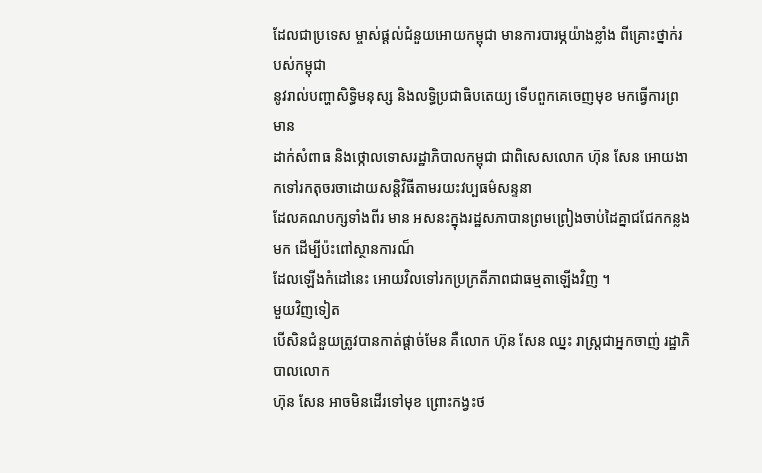ដែលជាប្រទេស ម្ចាស់ផ្តល់ជំនួយអោយកម្ពុជា មានការបារម្ភយ៉ាងខ្លាំង ពីគ្រោះថ្នាក់របស់កម្ពុជា
នូវរាល់បញ្ហាសិទ្ធិមនុស្ស និងលទ្ធិប្រជាធិបតេយ្យ ទើបពួកគេចេញមុខ មកធ្វើការព្រមាន
ដាក់សំពាធ និងថ្កោលទោសរដ្ឋាភិបាលកម្ពុជា ជាពិសេសលោក ហ៊ុន សែន អោយងាកទៅរកតុចរចាដោយសន្តិវិធីតាមរយះវប្បធម៌សន្ទនា
ដែលគណបក្សទាំងពីរ មាន អសនះក្នុងរដ្ឋសភាបានព្រមព្រៀងចាប់ដៃគ្នាជជែកកន្លងមក ដើម្បីប៉ះពៅស្ថានការណ៏
ដែលឡើងកំដៅនេះ អោយវិលទៅរកប្រក្រតីភាពជាធម្មតាឡើងវិញ ។
មួយវិញទៀត
បើសិនជំនួយត្រូវបានកាត់ផ្តាច់មែន គឺលោក ហ៊ុន សែន ឈ្នះ រាស្រ្តជាអ្នកចាញ់ រដ្ឋាភិបាលលោក
ហ៊ុន សែន អាចមិនដើរទៅមុខ ព្រោះកង្វះថ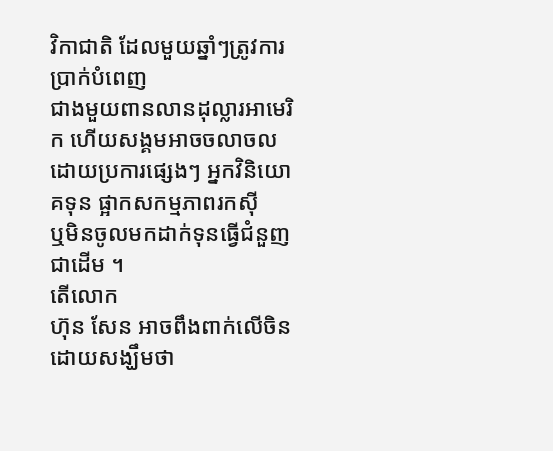វិកាជាតិ ដែលមួយឆ្នាំៗត្រូវការប្រាក់បំពេញ
ជាងមួយពានលានដុល្លារអាមេរិក ហើយសង្គមអាចចលាចល ដោយប្រការផ្សេងៗ អ្នកវិនិយោគទុន ផ្អាកសកម្មភាពរកស៊ី
ឬមិនចូលមកដាក់ទុនធ្វើជំនួញ ជាដើម ។
តើលោក
ហ៊ុន សែន អាចពឹងពាក់លើចិនដោយសង្ឃឹមថា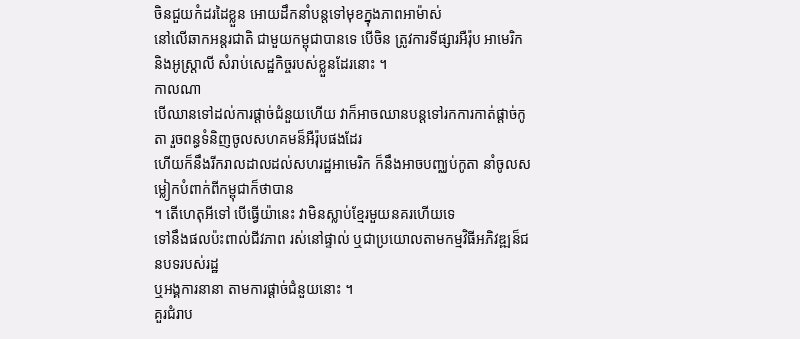ចិនជួយកំដរដៃខ្លួន អោយដឹកនាំបន្តទៅមុខក្នុងភាពអាម៉ាស់
នៅលើឆាកអន្តរជាតិ ជាមួយកម្ពុជាបានទេ បើចិន ត្រូវការទីផ្សារអឺរ៉ុប អាមេរិក
និងអូស្រ្តាលី សំរាប់សេដ្ឋកិច្ចរបស់ខ្លួនដែរនោះ ។
កាលណា
បើឈានទៅដល់ការផ្តាច់ជំនួយហើយ វាក៏អាចឈានបន្តទៅរកការកាត់ផ្តាច់កូតា រួចពន្ធទំនិញចូលសហគមន៏អឺរ៉ុបផងដែរ
ហើយក៏នឹងរីករាលដាលដល់សហរដ្ឋអាមេរិក ក៏នឹងអាចបញ្ឈប់កូតា នាំចូលសម្លៀកបំពាក់ពីកម្ពុជាក៏ថាបាន
។ តើហេតុអីទៅ បើធ្វើយ៉ានេះ វាមិនស្លាប់ខ្មែរមួយនគរហើយទេ
ទៅនឹងផលប៉ះពាល់ជីវភាព រស់នៅផ្ទាល់ ឬជាប្រយោលតាមកម្មវិធីអភិវឌ្ឍន៏ជនបទរបស់រដ្ឋ
ឬអង្គការនានា តាមការផ្តាច់ជំនួយនោះ ។
គួរជំរាប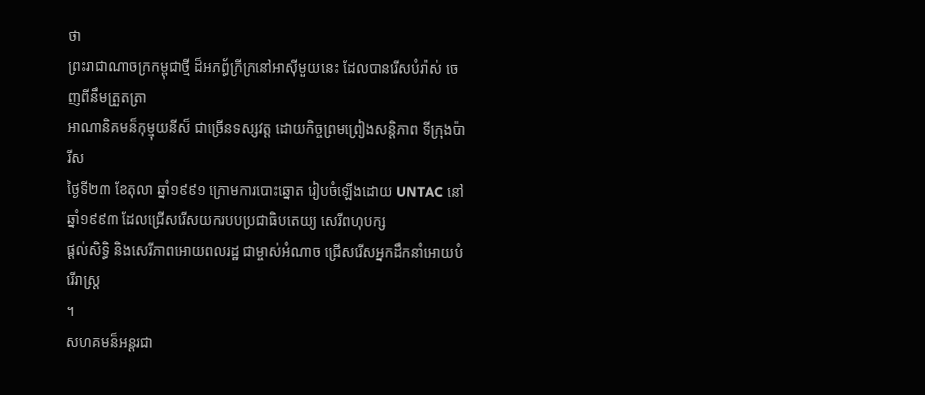ថា
ព្រះរាជាណាចក្រកម្ពុជាថ្មី ដ៏អភព្ធ័ក្រីក្រនៅអាស៊ីមួយនេះ ដែលបានរើសបំរ៉ាស់ ចេញពីនឹមត្រួតត្រា
អាណានិគមន៏កុម្មុយនីស៏ ជាច្រើនទស្សវត្ត ដោយកិច្ចព្រមព្រៀងសន្តិភាព ទីក្រុងប៉ារីស
ថ្ងៃទី២៣ ខែតុលា ឆ្នាំ១៩៩១ ក្រោមការបោះឆ្នោត រៀបចំឡើងដោយ UNTAC នៅឆ្នាំ១៩៩៣ ដែលជ្រើសរើសយករបបប្រជាធិបតេយ្យ សេរីពហុបក្ស
ផ្តល់សិទ្ធិ និងសេរីភាពអោយពលរដ្ឋ ជាម្ចាស់អំណាច ជ្រើសរើសអ្នកដឹកនាំអោយបំរើរាស្រ្ត
។
សហគមន៏អន្តរជា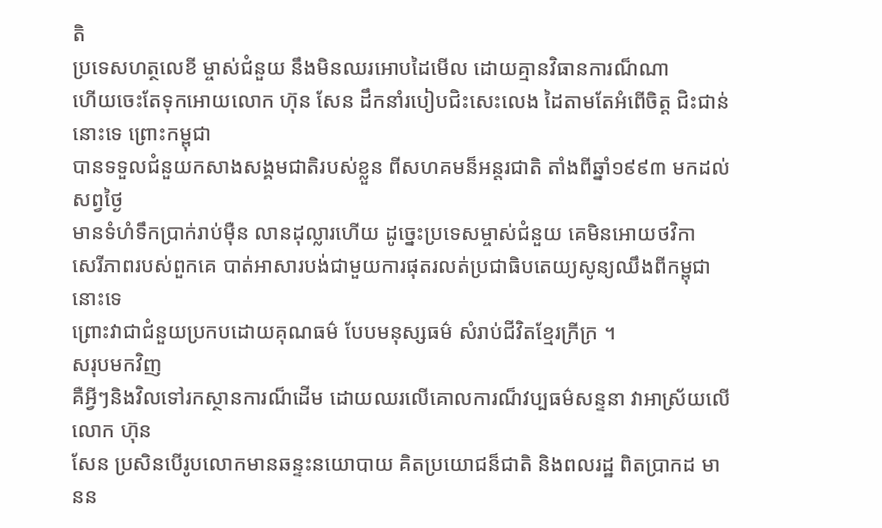តិ
ប្រទេសហត្ថលេខី ម្ចាស់ជំនួយ នឹងមិនឈរអោបដៃមើល ដោយគ្មានវិធានការណ៏ណា
ហើយចេះតែទុកអោយលោក ហ៊ុន សែន ដឹកនាំរបៀបជិះសេះលេង ដៃតាមតែអំពើចិត្ត ជិះជាន់នោះទេ ព្រោះកម្ពុជា
បានទទួលជំនួយកសាងសង្គមជាតិរបស់ខ្លួន ពីសហគមន៏អន្តរជាតិ តាំងពីឆ្នាំ១៩៩៣ មកដល់សព្វថ្ងៃ
មានទំហំទឹកប្រាក់រាប់ម៉ឺន លានដុល្លារហើយ ដូច្នេះប្រទេសម្ចាស់ជំនួយ គេមិនអោយថវិកា
សេរីភាពរបស់ពួកគេ បាត់អាសារបង់ជាមួយការផុតរលត់ប្រជាធិបតេយ្យសូន្យឈឹងពីកម្ពុជានោះទេ
ព្រោះវាជាជំនួយប្រកបដោយគុណធម៌ បែបមនុស្សធម៌ សំរាប់ជីវិតខ្មែរក្រីក្រ ។
សរុបមកវិញ
គឺអ្វីៗនិងវិលទៅរកស្ថានការណ៏ដើម ដោយឈរលើគោលការណ៏វប្បធម៌សន្ទនា វាអាស្រ័យលើលោក ហ៊ុន
សែន ប្រសិនបើរូបលោកមានឆន្ទះនយោបាយ គិតប្រយោជន៏ជាតិ និងពលរដ្ឋ ពិតប្រាកដ មានន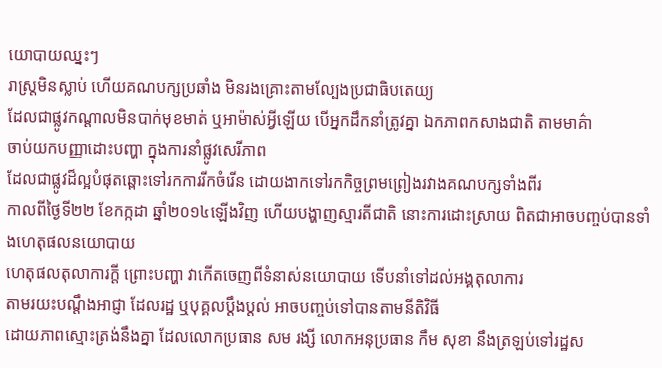យោបាយឈ្នះៗ
រាស្រ្តមិនស្លាប់ ហើយគណបក្សប្រឆាំង មិនរងគ្រោះតាមល្បែងប្រជាធិបតេយ្យ
ដែលជាផ្លូវកណ្តាលមិនបាក់មុខមាត់ ឬអាម៉ាស់អ្វីឡើយ បើអ្នកដឹកនាំត្រូវគ្នា ឯកភាពកសាងជាតិ តាមមាគ៌ា
ចាប់យកបញ្ញាដោះបញ្ហា ក្នុងការនាំផ្លូវសេរីភាព
ដែលជាផ្លូវដ៏ល្អបំផុតឆ្ពោះទៅរកការរីកចំរើន ដោយងាកទៅរកកិច្ចព្រមព្រៀងរវាងគណបក្សទាំងពីរ
កាលពីថ្ងៃទី២២ ខែកក្កដា ឆ្នាំ២០១៤ឡើងវិញ ហើយបង្ហាញស្មារតីជាតិ នោះការដោះស្រាយ ពិតជាអាចបញ្ចប់បានទាំងហេតុផលនយោបាយ
ហេតុផលតុលាការក្តី ព្រោះបញ្ហា វាកើតចេញពីទំនាស់នយោបាយ ទើបនាំទៅដល់អង្គតុលាការ
តាមរយះបណ្តឹងអាជ្ញា ដែលរដ្ឋ ឬបុគ្គលប្តឹងប្តល់ អាចបញ្ចប់ទៅបានតាមនីតិវិធី
ដោយភាពស្មោះត្រង់នឹងគ្នា ដែលលោកប្រធាន សម រង្សី លោកអនុប្រធាន កឹម សុខា នឹងត្រឡប់ទៅរដ្ឋស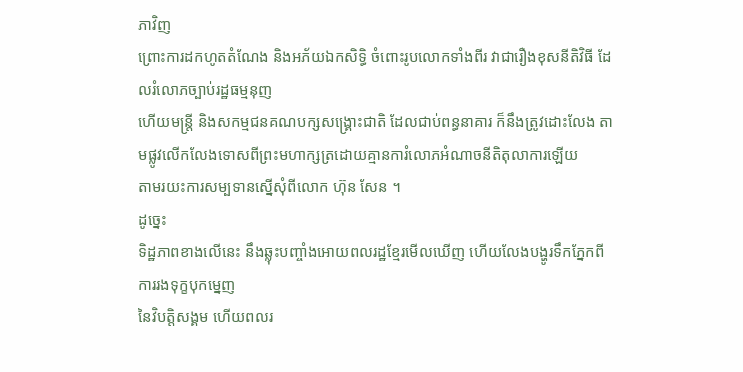ភាវិញ
ព្រោះការដកហូតតំណែង និងអភ័យឯកសិទ្ធិ ចំពោះរូបលោកទាំងពីរ វាជារឿងខុសនីតិវិធី ដែលរំលោភច្បាប់រដ្ឋធម្មនុញ
ហើយមន្ត្រី និងសកម្មជនគណបក្សសង្គ្រោះជាតិ ដែលជាប់ពន្ធនាគារ ក៏នឹងត្រូវដោះលែង តាមផ្លូវលើកលែងទោសពីព្រះមហាក្សត្រដោយគ្មានការំលោភអំណាចនីតិតុលាការឡើយ
តាមរយះការសម្បទានស្នើសុំពីលោក ហ៊ុន សែន ។
ដូច្នេះ
ទិដ្ឋភាពខាងលើនេះ នឹងឆ្លុះបញ្ចាំងអោយពលរដ្ឋខ្មែរមើលឃើញ ហើយលែងបង្ហូរទឹកភ្នែកពីការរងទុក្ខបុកម្នេញ
នៃវិបត្តិសង្គម ហើយពលរ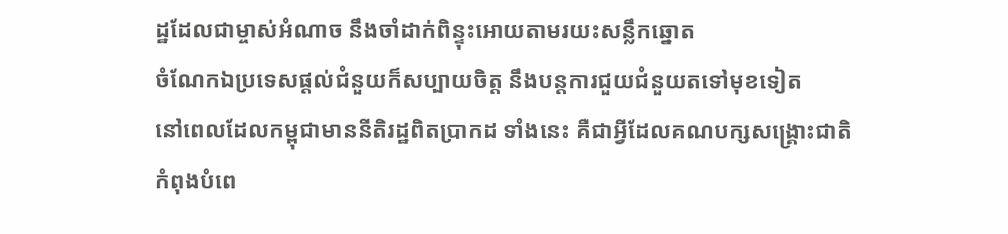ដ្ឋដែលជាម្ចាស់អំណាច នឹងចាំដាក់ពិន្ទុះអោយតាមរយះសន្លឹកឆ្នោត
ចំណែកឯប្រទេសផ្តល់ជំនួយក៏សប្បាយចិត្ត នឹងបន្តការជួយជំនួយតទៅមុខទៀត
នៅពេលដែលកម្ពុជាមាននីតិរដ្ឋពិតប្រាកដ ទាំងនេះ គឺជាអ្វីដែលគណបក្សសង្គ្រោះជាតិ
កំពុងបំពេ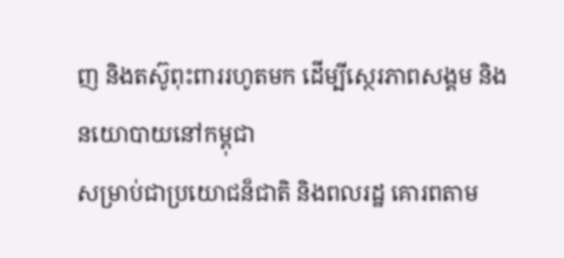ញ និងតស៊ូពុះពាររហូតមក ដើម្បីស្ថេរភាពសង្គម និងនយោបាយនៅកម្ពុជា
សម្រាប់ជាប្រយោជន៏ជាតិ និងពលរដ្ឋ គោរពតាម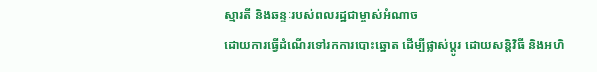ស្មារតី និងឆន្ទៈរបស់ពលរដ្ឋជាម្ចាស់អំណាច
ដោយការធ្វើដំណើរទៅរកការបោះឆ្នោត ដើម្បីផ្លាស់ប្តូរ ដោយសន្តិវិធី និងអហិ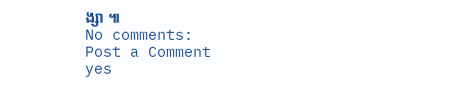ង្សា ៕
No comments:
Post a Comment
yes